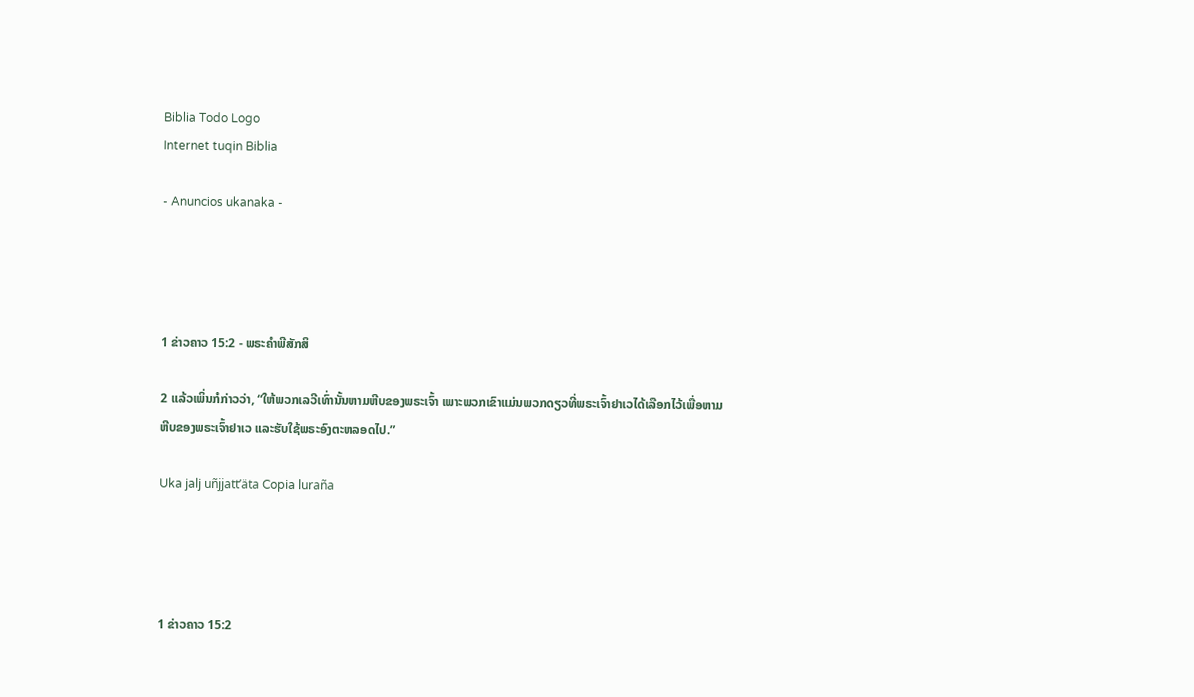Biblia Todo Logo
Internet tuqin Biblia

- Anuncios ukanaka -




1 ຂ່າວຄາວ 15:2 - ພຣະຄຳພີສັກສິ

2 ແລ້ວເພິ່ນກໍກ່າວວ່າ, “ໃຫ້ພວກເລວີເທົ່ານັ້ນຫາມຫີບຂອງພຣະເຈົ້າ ເພາະພວກເຂົາແມ່ນພວກດຽວທີ່ພຣະເຈົ້າຢາເວໄດ້ເລືອກໄວ້ເພື່ອຫາມຫີບຂອງພຣະເຈົ້າຢາເວ ແລະຮັບໃຊ້ພຣະອົງຕະຫລອດໄປ.”

Uka jalj uñjjattʼäta Copia luraña




1 ຂ່າວຄາວ 15:2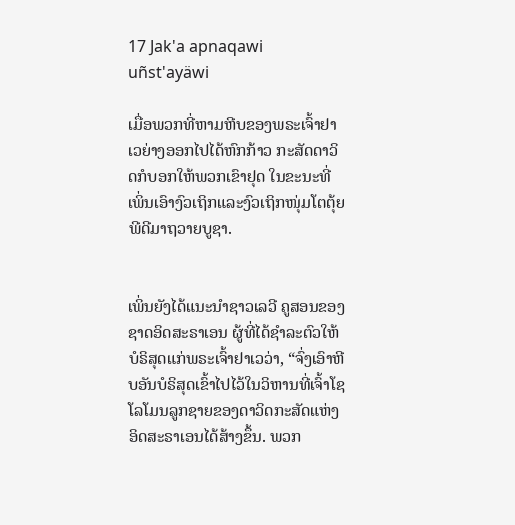17 Jak'a apnaqawi uñst'ayäwi

ເມື່ອພວກທີ່ຫາມຫີບຂອງພຣະເຈົ້າຢາເວຍ່າງອອກໄປໄດ້ຫົກກ້າວ ກະສັດດາວິດກໍບອກໃຫ້ພວກເຂົາຢຸດ ໃນຂະນະທີ່ເພິ່ນເອົາງົວເຖິກແລະງົວເຖິກໜຸ່ມໂຕຕຸ້ຍພີດີມາຖວາຍບູຊາ.


ເພິ່ນຍັງໄດ້ແນະນຳຊາວເລວີ ຄູສອນຂອງຊາດອິດສະຣາເອນ ຜູ້ທີ່ໄດ້ຊຳລະຕົວໃຫ້ບໍຣິສຸດແກ່ພຣະເຈົ້າຢາເວວ່າ, “ຈົ່ງເອົາຫີບອັນບໍຣິສຸດເຂົ້າໄປໄວ້ໃນວິຫານທີ່ເຈົ້າໂຊໂລໂມນລູກຊາຍຂອງດາວິດກະສັດແຫ່ງອິດສະຣາເອນໄດ້ສ້າງຂຶ້ນ. ພວກ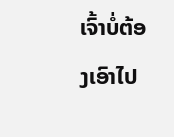ເຈົ້າບໍ່ຕ້ອງເອົາໄປ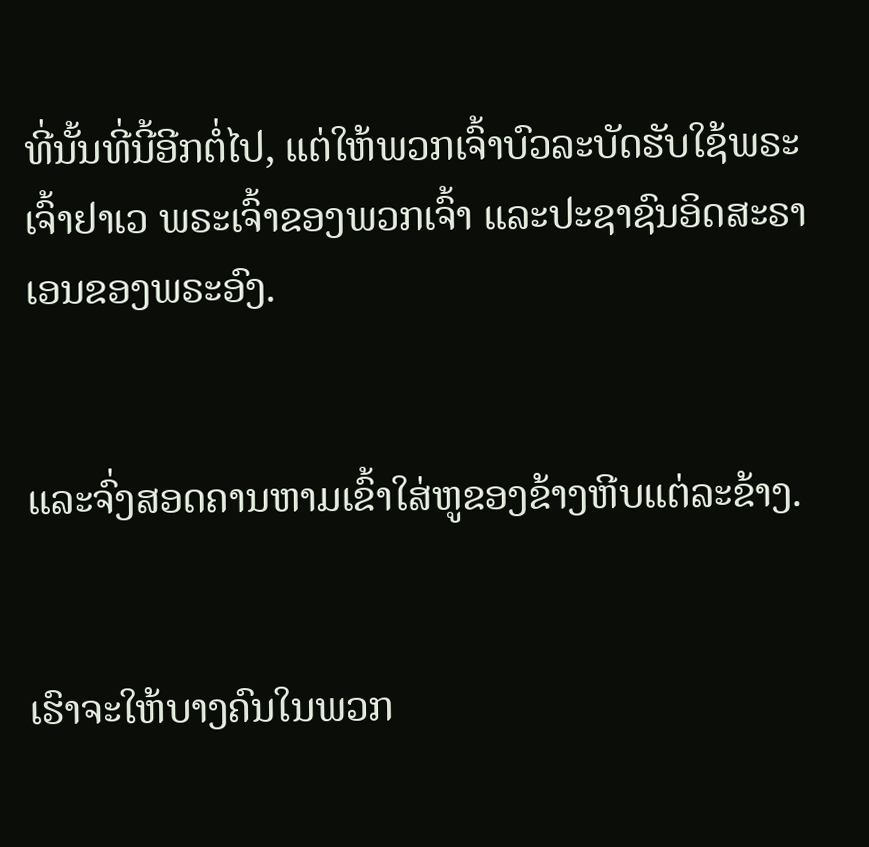ທີ່ນັ້ນທີ່ນີ້ອີກຕໍ່ໄປ, ແຕ່ໃຫ້ພວກເຈົ້າບົວລະບັດຮັບໃຊ້ພຣະເຈົ້າຢາເວ ພຣະເຈົ້າຂອງພວກເຈົ້າ ແລະປະຊາຊົນອິດສະຣາເອນຂອງພຣະອົງ.


ແລະຈົ່ງສອດຄານຫາມເຂົ້າໃສ່ຫູຂອງຂ້າງຫີບແຕ່ລະຂ້າງ.


ເຮົາຈະໃຫ້ບາງຄົນໃນພວກ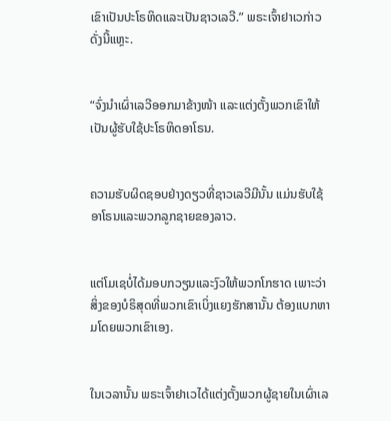ເຂົາເປັນປະໂຣຫິດແລະເປັນຊາວເລວີ.” ພຣະເຈົ້າຢາເວກ່າວດັ່ງນີ້ແຫຼະ.


“ຈົ່ງນຳເຜົ່າເລວີອອກມາຂ້າງໜ້າ ແລະແຕ່ງຕັ້ງພວກເຂົາໃຫ້ເປັນຜູ້ຮັບໃຊ້ປະໂຣຫິດອາໂຣນ.


ຄວາມຮັບຜິດຊອບຢ່າງດຽວທີ່ຊາວເລວີມີນັ້ນ ແມ່ນຮັບໃຊ້ອາໂຣນແລະພວກລູກຊາຍຂອງລາວ.


ແຕ່ໂມເຊບໍ່ໄດ້ມອບກວຽນແລະງົວໃຫ້ພວກໂກຮາດ ເພາະວ່າສິ່ງຂອງບໍຣິສຸດທີ່ພວກເຂົາເບິ່ງແຍງຮັກສານັ້ນ ຕ້ອງແບກຫາມໂດຍພວກເຂົາເອງ.


ໃນເວລານັ້ນ ພຣະເຈົ້າຢາເວໄດ້ແຕ່ງຕັ້ງພວກຜູ້ຊາຍໃນເຜົ່າເລ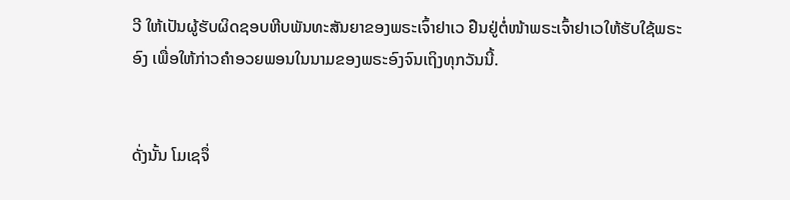ວີ ໃຫ້ເປັນຜູ້ຮັບຜິດຊອບຫີບພັນທະສັນຍາຂອງພຣະເຈົ້າຢາເວ ຢືນຢູ່ຕໍ່ໜ້າພຣະເຈົ້າຢາເວໃຫ້ຮັບໃຊ້ພຣະອົງ ເພື່ອໃຫ້ກ່າວຄຳອວຍພອນໃນນາມຂອງພຣະອົງຈົນເຖິງທຸກວັນນີ້.


ດັ່ງນັ້ນ ໂມເຊຈຶ່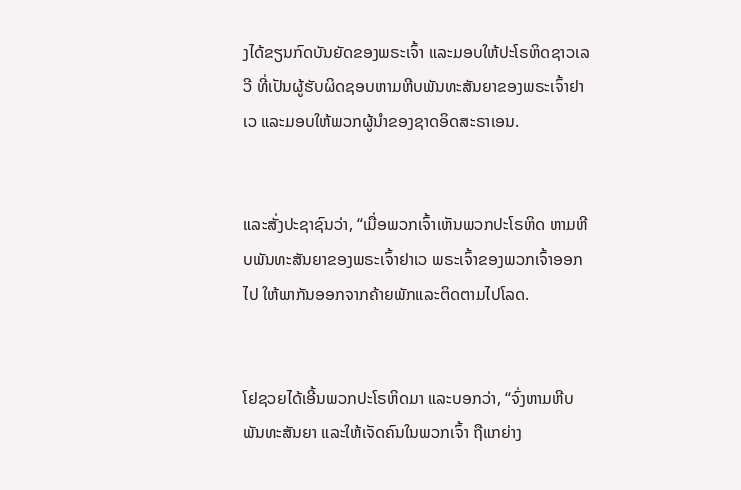ງໄດ້ຂຽນກົດບັນຍັດຂອງພຣະເຈົ້າ ແລະມອບໃຫ້ປະໂຣຫິດຊາວເລວີ ທີ່ເປັນຜູ້ຮັບຜິດຊອບຫາມຫີບພັນທະສັນຍາຂອງພຣະເຈົ້າຢາເວ ແລະມອບໃຫ້ພວກຜູ້ນຳຂອງຊາດອິດສະຣາເອນ.


ແລະສັ່ງປະຊາຊົນວ່າ, “ເມື່ອພວກເຈົ້າເຫັນພວກປະໂຣຫິດ ຫາມຫີບພັນທະສັນຍາຂອງພຣະເຈົ້າຢາເວ ພຣະເຈົ້າຂອງພວກເຈົ້າອອກໄປ ໃຫ້ພາກັນອອກຈາກຄ້າຍພັກແລະຕິດຕາມໄປໂລດ.


ໂຢຊວຍໄດ້ເອີ້ນພວກປະໂຣຫິດມາ ແລະບອກວ່າ, “ຈົ່ງຫາມຫີບພັນທະສັນຍາ ແລະໃຫ້ເຈັດຄົນໃນພວກເຈົ້າ ຖືແກຍ່າງ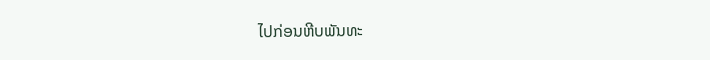ໄປກ່ອນຫີບພັນທະ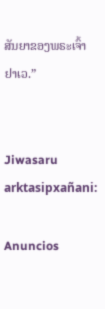ສັນຍາຂອງພຣະເຈົ້າຢາເວ.”


Jiwasaru arktasipxañani:

Anuncios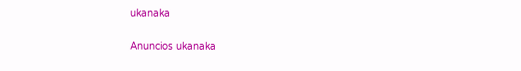ukanaka


Anuncios ukanaka